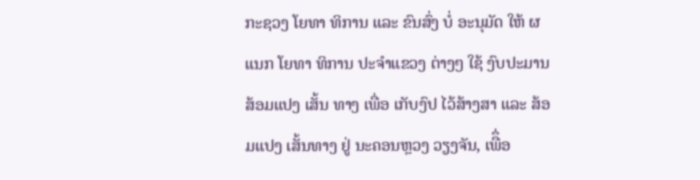ກະຊວງ ໂຍທາ ທິການ ແລະ ຂົນສົ່ງ ບໍ່ ອະນຸມັດ ໃຫ້ ຜແນກ ໂຍທາ ທິການ ປະຈໍາແຂວງ ຕ່າງໆ ໃຊ້ ງົບປະມານ ສ້ອມແປງ ເສັ້ນ ທາງ ເພື່ອ ເກັບງົປ ໄວ້ສ້າງສາ ແລະ ສ້ອມແປງ ເສັ້ນທາງ ຢູ່ ນະຄອນຫຼວງ ວຽງຈັນ, ເພືຶ່ອ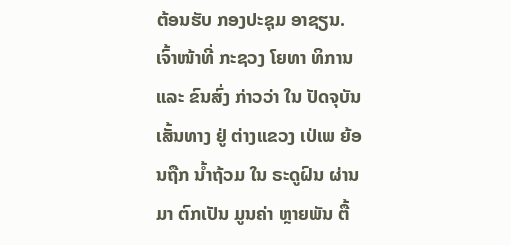ຕ້ອນຮັບ ກອງປະຊຸມ ອາຊຽນ.
ເຈົ້າໜ້າທີ່ ກະຊວງ ໂຍທາ ທິການ ແລະ ຂົນສົ່ງ ກ່າວວ່າ ໃນ ປັດຈຸບັນ ເສັ້ນທາງ ຢູ່ ຕ່າງແຂວງ ເປ່ເພ ຍ້ອນຖືກ ນໍ້າຖ້ວມ ໃນ ຣະດູຝົນ ຜ່ານມາ ຕົກເປັນ ມູນຄ່າ ຫຼາຍພັນ ຕື້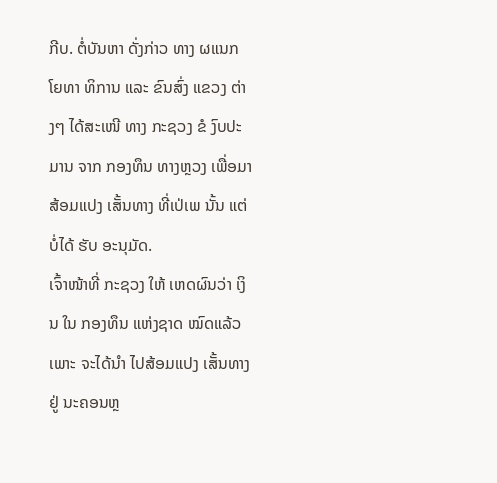ກີບ. ຕໍ່ບັນຫາ ດັ່ງກ່າວ ທາງ ຜແນກ ໂຍທາ ທິການ ແລະ ຂົນສົ່ງ ແຂວງ ຕ່າງໆ ໄດ້ສະເໜີ ທາງ ກະຊວງ ຂໍ ງົບປະມານ ຈາກ ກອງທຶນ ທາງຫຼວງ ເພື່ອມາ ສ້ອມແປງ ເສັ້ນທາງ ທີ່ເປ່ເພ ນັ້ນ ແຕ່ບໍ່ໄດ້ ຮັບ ອະນຸມັດ.
ເຈົ້າໜ້າທີ່ ກະຊວງ ໃຫ້ ເຫດຜົນວ່າ ເງິນ ໃນ ກອງທຶນ ແຫ່ງຊາດ ໝົດແລ້ວ ເພາະ ຈະໄດ້ນໍາ ໄປສ້ອມແປງ ເສັ້ນທາງ ຢູ່ ນະຄອນຫຼ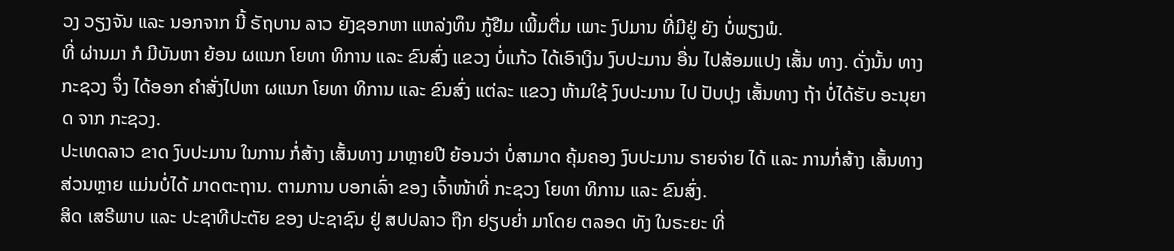ວງ ວຽງຈັນ ແລະ ນອກຈາກ ນີ້ ຣັຖບານ ລາວ ຍັງຊອກຫາ ແຫລ່ງທຶນ ກູ້ຢືມ ເພີ້ມຕື່ມ ເພາະ ງົປມານ ທີ່ມີຢູ່ ຍັງ ບໍ່ພຽງພໍ.
ທີ່ ຜ່ານມາ ກໍ ມີບັນຫາ ຍ້ອນ ຜແນກ ໂຍທາ ທິການ ແລະ ຂົນສົ່ງ ແຂວງ ບໍ່ແກ້ວ ໄດ້ເອົາເງິນ ງົບປະມານ ອື່ນ ໄປສ້ອມແປງ ເສັ້ນ ທາງ. ດັ່ງນັ້ນ ທາງ ກະຊວງ ຈຶ່ງ ໄດ້ອອກ ຄໍາສັ່ງໄປຫາ ຜແນກ ໂຍທາ ທິການ ແລະ ຂົນສົ່ງ ແຕ່ລະ ແຂວງ ຫ້າມໃຊ້ ງົບປະມານ ໄປ ປັບປຸງ ເສັ້ນທາງ ຖ້າ ບໍ່ໄດ້ຮັບ ອະນຸຍາດ ຈາກ ກະຊວງ.
ປະເທດລາວ ຂາດ ງົບປະມານ ໃນການ ກໍ່ສ້າງ ເສັ້ນທາງ ມາຫຼາຍປີ ຍ້ອນວ່າ ບໍ່ສາມາດ ຄຸ້ມຄອງ ງົບປະມານ ຣາຍຈ່າຍ ໄດ້ ແລະ ການກໍ່ສ້າງ ເສັ້ນທາງ ສ່ວນຫຼາຍ ແມ່ນບໍ່ໄດ້ ມາດຕະຖານ. ຕາມການ ບອກເລົ່າ ຂອງ ເຈົ້າໜ້າທີ່ ກະຊວງ ໂຍທາ ທິການ ແລະ ຂົນສົ່ງ.
ສິດ ເສຣີພາບ ແລະ ປະຊາທີປະຕັຍ ຂອງ ປະຊາຊົນ ຢູ່ ສປປລາວ ຖືກ ຢຽບຍ່ຳ ມາໂດຍ ຕລອດ ທັງ ໃນຣະຍະ ທີ່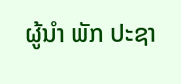ຜູ້ນຳ ພັກ ປະຊາ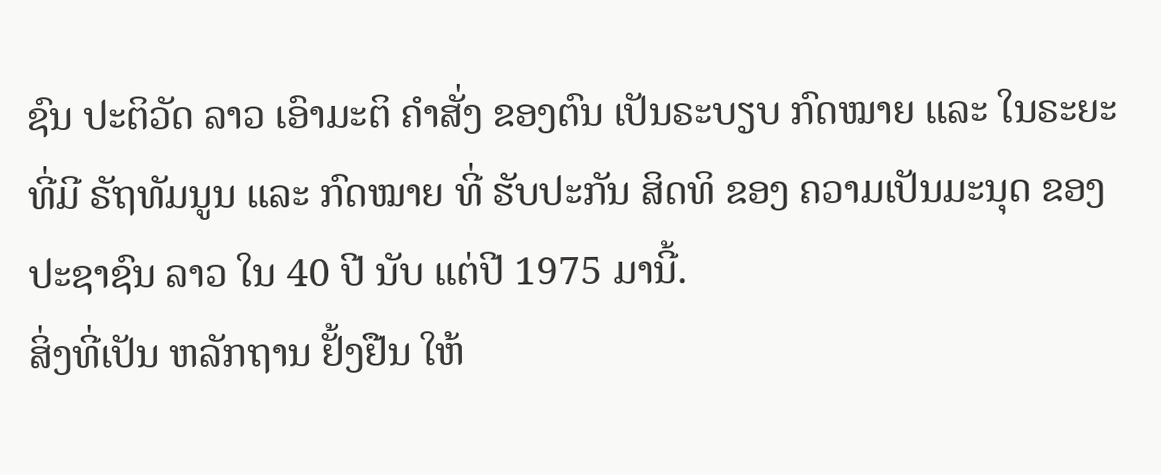ຊົນ ປະຕິວັດ ລາວ ເອົາມະຕິ ຄຳສັ່ງ ຂອງຕົນ ເປັນຣະບຽບ ກົດໝາຍ ແລະ ໃນຣະຍະ ທີ່ມີ ຣັຖທັມນູນ ແລະ ກົດໝາຍ ທີ່ ຮັບປະກັນ ສິດທິ ຂອງ ຄວາມເປັນມະນຸດ ຂອງ ປະຊາຊົນ ລາວ ໃນ 40 ປີ ນັບ ແຕ່ປີ 1975 ມານີ້.
ສິ່ງທີ່ເປັນ ຫລັກຖານ ຢັ້ງຢືນ ໃຫ້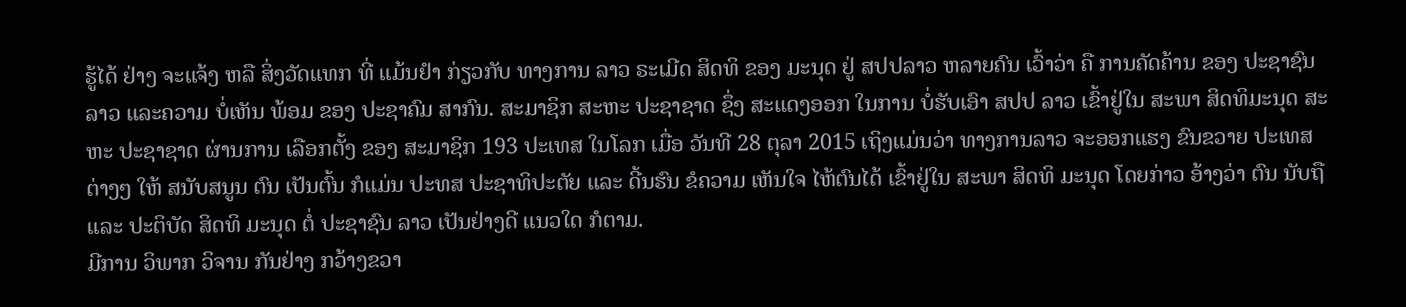ຮູ້ໄດ້ ຢ່າງ ຈະແຈ້ງ ຫລື ສິ່ງວັດແທກ ທີ່ ແມ້ນຢຳ ກ່ຽວກັບ ທາງການ ລາວ ຣະເມີດ ສິດທິ ຂອງ ມະນຸດ ຢູ່ ສປປລາວ ຫລາຍຄົນ ເວົ້າວ່າ ຄື ການຄັດຄ້ານ ຂອງ ປະຊາຊົນ ລາວ ແລະຄວາມ ບໍ່ເຫັນ ພ້ອມ ຂອງ ປະຊາຄົມ ສາກົນ. ສະມາຊິກ ສະຫະ ປະຊາຊາດ ຊຶ່ງ ສະແດງອອກ ໃນການ ບໍ່ຮັບເອົາ ສປປ ລາວ ເຂົ້າຢູ່ໃນ ສະພາ ສິດທິມະນຸດ ສະຫະ ປະຊາຊາດ ຜ່ານການ ເລືອກຕັ້ງ ຂອງ ສະມາຊິກ 193 ປະເທສ ໃນໂລກ ເມື່ອ ວັນທີ 28 ຕຸລາ 2015 ເຖິງແມ່ນວ່າ ທາງການລາວ ຈະອອກແຮງ ຂົນຂວາຍ ປະເທສ ຕ່າງໆ ໃຫ້ ສນັບສນູນ ຕົນ ເປັນຕົ້ນ ກໍແມ່ນ ປະທສ ປະຊາທິປະຕັຍ ແລະ ດີ້ນຮົນ ຂໍຄວາມ ເຫັນໃຈ ໄຫ້ຕົນໄດ້ ເຂົ້າຢູ່ໃນ ສະພາ ສິດທິ ມະນຸດ ໂດຍກ່າວ ອ້າງວ່າ ຕົນ ນັບຖື ແລະ ປະຕິບັດ ສິດທິ ມະນຸດ ຕໍ່ ປະຊາຊົນ ລາວ ເປັນຢ່າງດີ ແນວໃດ ກໍຕາມ.
ມີການ ວິພາກ ວິຈານ ກັນຢ່າງ ກວ້າງຂວາ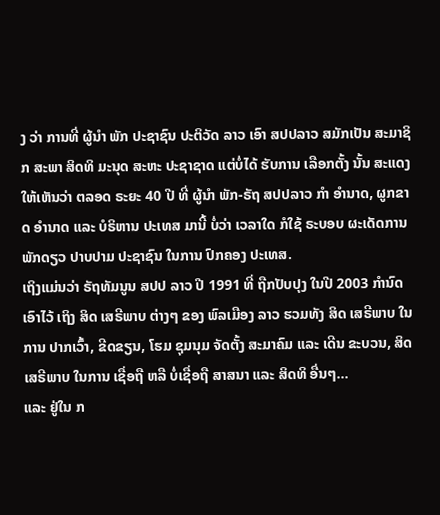ງ ວ່າ ການທີ່ ຜູ້ນຳ ພັກ ປະຊາຊົນ ປະຕິວັດ ລາວ ເອົາ ສປປລາວ ສມັກເປັນ ສະມາຊິກ ສະພາ ສິດທິ ມະນຸດ ສະຫະ ປະຊາຊາດ ແຕ່ບໍ່ໄດ້ ຮັບການ ເລືອກຕັ້ງ ນັ້ນ ສະແດງ ໃຫ້ເຫັນວ່າ ຕລອດ ຣະຍະ 40 ປີ ທີ່ ຜູ້ນຳ ພັກ-ຣັຖ ສປປລາວ ກຳ ອຳນາດ, ຜູກຂາດ ອຳນາດ ແລະ ບໍຣິຫານ ປະເທສ ມານີ້ ບໍ່ວ່າ ເວລາໃດ ກໍໃຊ້ ຣະບອບ ຜະເດັດການ ພັກດຽວ ປາບປາມ ປະຊາຊົນ ໃນການ ປົກຄອງ ປະເທສ.
ເຖິງແມ່ນວ່າ ຣັຖທັມນູນ ສປປ ລາວ ປີ 1991 ທີ່ ຖືກປັບປຸງ ໃນປີ 2003 ກຳນົດ ເອົາໄວ້ ເຖິງ ສິດ ເສຣີພາບ ຕ່າງໆ ຂອງ ພົລເມືອງ ລາວ ຮວມທັງ ສິດ ເສຣີພາບ ໃນການ ປາກເວົ້າ, ຂີດຂຽນ, ໂຮມ ຊຸມນຸມ ຈັດຕັ້ງ ສະມາຄົມ ແລະ ເດີນ ຂະບວນ, ສິດ ເສຣີພາບ ໃນການ ເຊື່ອຖື ຫລື ບໍ່ເຊື່ອຖື ສາສນາ ແລະ ສິດທິ ອື່ນໆ…
ແລະ ຢູ່ໃນ ກ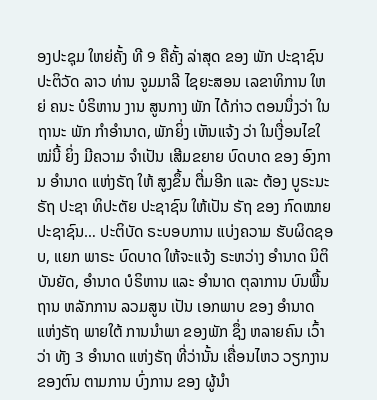ອງປະຊຸມ ໃຫຍ່ຄັ້ງ ທີ 9 ຄືຄັ້ງ ລ່າສຸດ ຂອງ ພັກ ປະຊາຊົນ ປະຕິວັດ ລາວ ທ່ານ ຈູມມາລີ ໄຊຍະສອນ ເລຂາທິການ ໃຫຍ່ ຄນະ ບໍຣິຫານ ງານ ສູນກາງ ພັກ ໄດ້ກ່າວ ຕອນນຶ່ງວ່າ ໃນຖານະ ພັກ ກຳອຳນາດ, ພັກຍິ່ງ ເຫັນແຈ້ງ ວ່າ ໃນເງື່ອນໄຂໃ ໝ່ນີ້ ຍິ່ງ ມີຄວາມ ຈໍາເປັນ ເສີມຂຍາຍ ບົດບາດ ຂອງ ອົງການ ອຳນາດ ແຫ່ງຣັຖ ໃຫ້ ສູງຂຶ້ນ ຕື່ມອີກ ແລະ ຕ້ອງ ບູຣະນະ ຣັຖ ປະຊາ ທິປະຕັຍ ປະຊາຊົນ ໃຫ້ເປັນ ຣັຖ ຂອງ ກົດໝາຍ ປະຊາຊົນ… ປະຕິບັດ ຣະບອບການ ແບ່ງຄວາມ ຮັບຜິດຊອບ, ແຍກ ພາຣະ ບົດບາດ ໃຫ້ຈະແຈ້ງ ຣະຫວ່າງ ອໍານາດ ນິຕິບັນຍັດ, ອໍານາດ ບໍຣິຫານ ແລະ ອໍານາດ ຕຸລາການ ບົນພື້ນຖານ ຫລັກການ ລວມສູນ ເປັນ ເອກພາບ ຂອງ ອຳນາດ ແຫ່ງຣັຖ ພາຍໃຕ້ ການນຳພາ ຂອງພັກ ຊຶ່ງ ຫລາຍຄົນ ເວົ້າວ່າ ທັງ 3 ອໍານາດ ແຫ່ງຣັຖ ທີ່ວ່ານັ້ນ ເຄື່ອນໄຫວ ວຽກງານ ຂອງຕົນ ຕາມການ ບົ່ງການ ຂອງ ຜູ້ນຳ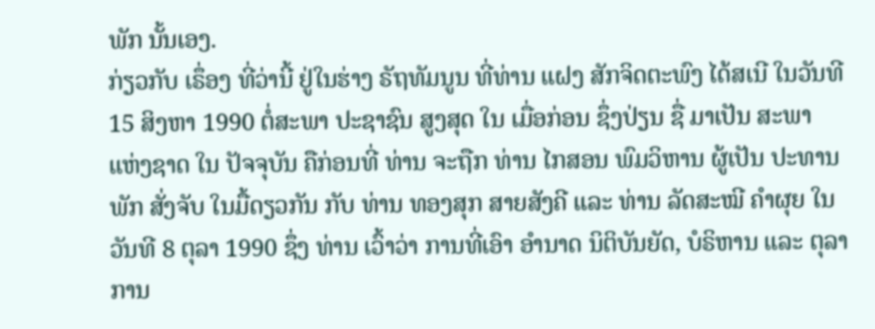ພັກ ນັ້ນເອງ.
ກ່ຽວກັບ ເຣຶ່ອງ ທີ່ວ່ານີ້ ຢູ່ໃນຮ່າງ ຣັຖທັມນູນ ທີ່ທ່ານ ແຝງ ສັກຈິດຕະພົງ ໄດ້ສເນີ ໃນວັນທີ 15 ສິງຫາ 1990 ຕໍ່ສະພາ ປະຊາຊົນ ສູງສຸດ ໃນ ເມື່ອກ່ອນ ຊຶ່ງປ່ຽນ ຊື່ ມາເປັນ ສະພາ ແຫ່ງຊາດ ໃນ ປັຈຈຸບັນ ຄືກ່ອນທີ່ ທ່ານ ຈະຖືກ ທ່ານ ໄກສອນ ພົມວິຫານ ຜູ້ເປັນ ປະທານ ພັກ ສັ່ງຈັບ ໃນມື້ດຽວກັນ ກັບ ທ່ານ ທອງສຸກ ສາຍສັງຄີ ແລະ ທ່ານ ລັດສະໝີ ຄຳຜຸຍ ໃນວັນທີ 8 ຕຸລາ 1990 ຊຶ່ງ ທ່ານ ເວົ້າວ່າ ການທີ່ເອົາ ອຳນາດ ນິຕິບັນຍັດ, ບໍຣິຫານ ແລະ ຕຸລາການ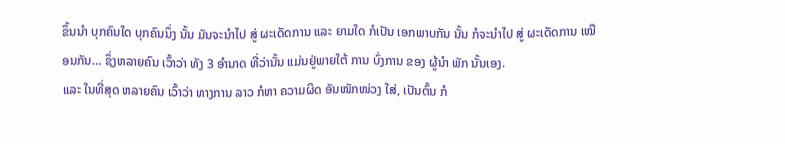ຂຶ້ນນຳ ບຸກຄົນໃດ ບຸກຄົນນຶ່ງ ນັ້ນ ມັນຈະນຳໄປ ສູ່ ຜະເດັດການ ແລະ ຍາມໃດ ກໍເປັນ ເອກພາບກັນ ນັ້ນ ກໍຈະນຳໄປ ສູ່ ຜະເດັດການ ເໝືອນກັນ… ຊຶ່ງຫລາຍຄົນ ເວົ້າວ່າ ທັງ 3 ອໍານາດ ທີ່ວ່ານັ້ນ ແມ່ນຢູ່ພາຍໃຕ້ ການ ບົ່ງການ ຂອງ ຜູ້ນຳ ພັກ ນັ້ນເອງ.
ແລະ ໃນທີ່ສຸດ ຫລາຍຄົນ ເວົ້າວ່າ ທາງການ ລາວ ກໍຫາ ຄວາມຜິດ ອັນໜັກໜ່ວງ ໃສ່, ເປັນຕົ້ນ ກໍ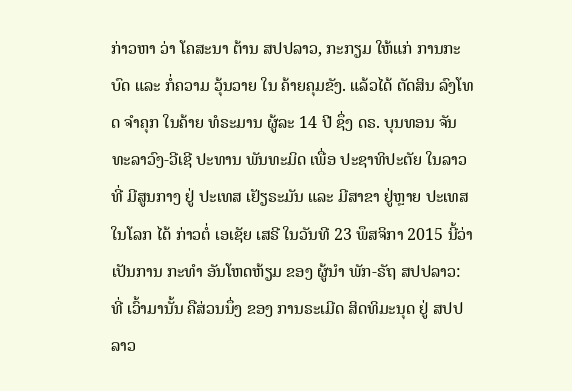ກ່າວຫາ ວ່າ ໂຄສະນາ ຕ້ານ ສປປລາວ, ກະກຽມ ໃຫ້ແກ່ ການກະບົດ ແລະ ກໍ່ຄວາມ ວຸ້ນວາຍ ໃນ ຄ້າຍຄຸມຂັງ. ແລ້ວໄດ້ ຕັດສິນ ລົງໂທດ ຈຳຄຸກ ໃນຄ້າຍ ທໍຣະມານ ຜູ້ລະ 14 ປີ ຊຶ່ງ ດຣ. ບຸນທອນ ຈັນທະລາວົງ-ວີເຊີ ປະທານ ພັນທະມິດ ເພື່ອ ປະຊາທິປະຕັຍ ໃນລາວ ທີ່ ມີສູນກາງ ຢູ່ ປະເທສ ເຢັຽຣະມັນ ແລະ ມີສາຂາ ຢູ່ຫຼາຍ ປະເທສ ໃນໂລກ ໄດ້ ກ່າວຕໍ່ ເອເຊັຍ ເສຣີ ໃນວັນທີ 23 ພຶສຈິກາ 2015 ນີ້ວ່າ ເປັນການ ກະທຳ ອັນໂຫດຫ້ຽມ ຂອງ ຜູ້ນຳ ພັກ-ຣັຖ ສປປລາວ:
ທີ່ ເວົ້າມານັ້ນ ຄືສ່ວນນຶ່ງ ຂອງ ການຣະເມີດ ສິດທິມະນຸດ ຢູ່ ສປປລາວ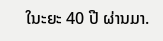ໃນະຍະ 40 ປີ ຜ່ານມາ.